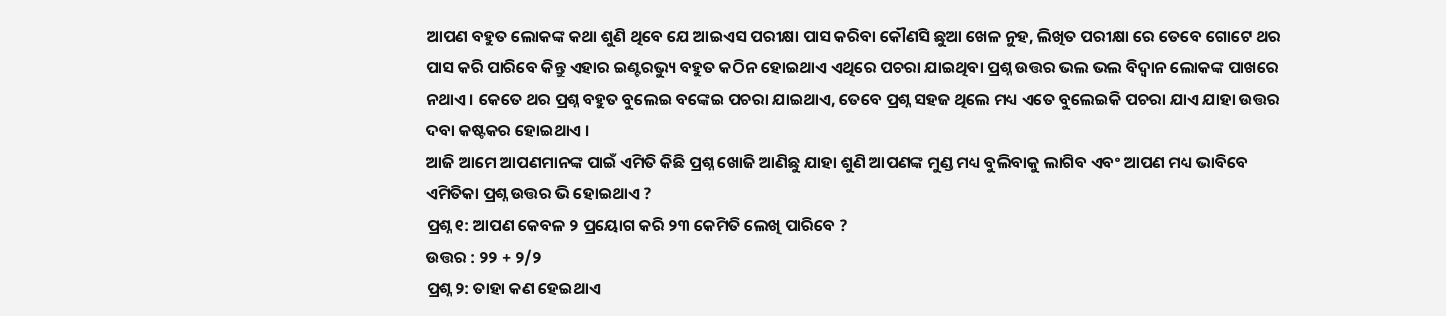ଆପଣ ବହୁତ ଲୋକଙ୍କ କଥା ଶୁଣି ଥିବେ ଯେ ଆଇଏସ ପରୀକ୍ଷା ପାସ କରିବା କୌଣସି ଛୁଆ ଖେଳ ନୁହ, ଲିଖିତ ପରୀକ୍ଷା ରେ ତେବେ ଗୋଟେ ଥର ପାସ କରି ପାରିବେ କିନ୍ତୁ ଏହାର ଇଣ୍ଟରଭ୍ୟୁ ବହୁତ କଠିନ ହୋଇଥାଏ ଏଥିରେ ପଚରା ଯାଇଥିବା ପ୍ରଶ୍ନ ଉତ୍ତର ଭଲ ଭଲ ବିଦ୍ଵାନ ଲୋକଙ୍କ ପାଖରେ ନଥାଏ । କେତେ ଥର ପ୍ରଶ୍ନ ବହୁତ ବୁଲେଇ ବଙ୍କେଇ ପଚରା ଯାଇଥାଏ, ତେବେ ପ୍ରଶ୍ନ ସହଜ ଥିଲେ ମଧ୍ୟ ଏତେ ବୁଲେଇକି ପଚରା ଯାଏ ଯାହା ଉତ୍ତର ଦବା କଷ୍ଟକର ହୋଇଥାଏ ।
ଆଜି ଆମେ ଆପଣମାନଙ୍କ ପାଇଁ ଏମିତି କିଛି ପ୍ରଶ୍ନ ଖୋଜି ଆଣିଛୁ ଯାହା ଶୁଣି ଆପଣଙ୍କ ମୁଣ୍ଡ ମଧ୍ୟ ବୁଲିବାକୁ ଲାଗିବ ଏବଂ ଆପଣ ମଧ୍ୟ ଭାବିବେ ଏମିତିକା ପ୍ରଶ୍ନ ଉତ୍ତର ଭି ହୋଇଥାଏ ?
ପ୍ରଶ୍ନ ୧: ଆପଣ କେବଳ ୨ ପ୍ରୟୋଗ କରି ୨୩ କେମିତି ଲେଖି ପାରିବେ ?
ଉତ୍ତର : ୨୨ + ୨/୨
ପ୍ରଶ୍ନ ୨: ତାହା କଣ ହେଇଥାଏ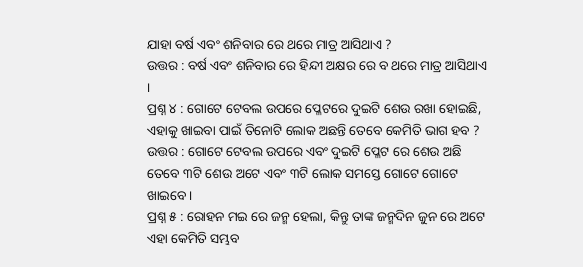ଯାହା ବର୍ଷ ଏବଂ ଶନିବାର ରେ ଥରେ ମାତ୍ର ଆସିଥାଏ ?
ଉତ୍ତର : ବର୍ଷ ଏବଂ ଶନିବାର ରେ ହିନ୍ଦୀ ଅକ୍ଷର ରେ ବ ଥରେ ମାତ୍ର ଆସିଥାଏ ।
ପ୍ରଶ୍ନ ୪ : ଗୋଟେ ଟେବଲ ଉପରେ ପ୍ଳେଟରେ ଦୁଇଟି ଶେଉ ରଖା ହୋଇଛି, ଏହାକୁ ଖାଇବା ପାଇଁ ତିନୋଟି ଲୋକ ଅଛନ୍ତି ତେବେ କେମିତି ଭାଗ ହବ ?
ଉତ୍ତର : ଗୋଟେ ଟେବଲ ଉପରେ ଏବଂ ଦୁଇଟି ପ୍ଳେଟ ରେ ଶେଉ ଅଛି ତେବେ ୩ଟି ଶେଉ ଅଟେ ଏବଂ ୩ଟି ଲୋକ ସମସ୍ତେ ଗୋଟେ ଗୋଟେ ଖାଇବେ ।
ପ୍ରଶ୍ନ ୫ : ରୋହନ ମଇ ରେ ଜନ୍ମ ହେଲା, କିନ୍ତୁ ତାଙ୍କ ଜନ୍ମଦିନ ଜୁନ ରେ ଅଟେ ଏହା କେମିତି ସମ୍ଭବ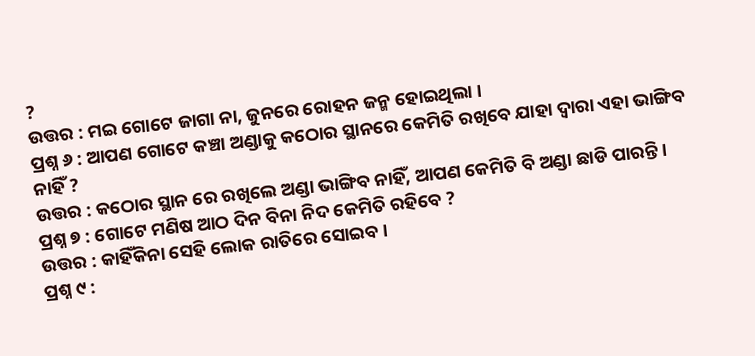?
ଉତ୍ତର : ମଇ ଗୋଟେ ଜାଗା ନା, ଜୁନରେ ରୋହନ ଜନ୍ମ ହୋଇଥିଲା ।
ପ୍ରଶ୍ନ ୬ : ଆପଣ ଗୋଟେ କଞ୍ଚା ଅଣ୍ଡାକୁ କଠୋର ସ୍ଥାନରେ କେମିତି ରଖିବେ ଯାହା ଦ୍ଵାରା ଏହା ଭାଙ୍ଗିବ ନାହିଁ ?
ଉତ୍ତର : କଠୋର ସ୍ଥାନ ରେ ରଖିଲେ ଅଣ୍ଡା ଭାଙ୍ଗିବ ନାହିଁ, ଆପଣ କେମିତି ବି ଅଣ୍ଡା ଛାଡି ପାରନ୍ତି ।
ପ୍ରଶ୍ନ ୭ : ଗୋଟେ ମଣିଷ ଆଠ ଦିନ ବିନା ନିଦ କେମିତି ରହିବେ ?
ଉତ୍ତର : କାହିଁକିନା ସେହି ଲୋକ ରାତିରେ ସୋଇବ ।
ପ୍ରଶ୍ନ ୯ :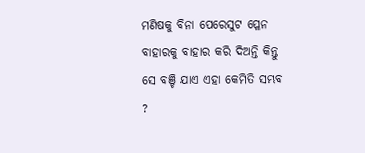ମଣିଷକୁ ବିନା ପେରେସୁଟ ପ୍ଳେନ ବାହାରକୁ ବାହାର କରି ଦିଅନ୍ତି କିନ୍ତୁ ସେ ବଞ୍ଚି ଯାଏ ଏହା କେମିତି ସମ୍ଭବ ?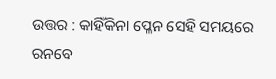ଉତ୍ତର : କାହିଁକିନା ପ୍ଳେନ ସେହି ସମୟରେ ରନବେ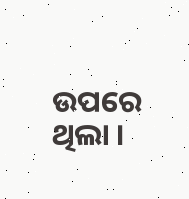ଉପରେ ଥିଲା ।